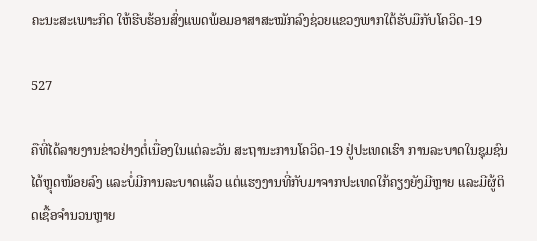ຄະນະສະເພາະກິດ ໃຫ້ຮີບຮ້ອນສົ່ງແພດພ້ອມອາສາສະໝັກລົງຊ່ວຍແຂວງພາກໃຕ້ຮັບມືກັບໂຄວິດ-19

527

ຄືທີ່ໄດ້ລາຍງານຂ່າວຢ່າງຕໍ່ເນື່ອງໃນແຕ່ລະວັນ ສະຖານະການໂຄວິດ-19 ຢູ່ປະເທດເຮົາ ການລະບາດໃນຊຸມຊົນໄດ້ຫຼຸດໜ້ອຍລົງ ແລະບໍ່ມີການລະບາດແລ້ວ ແຕ່ແຮງງານທີ່ກັບມາຈາກປະເທດໃກ້ຄຽງຍັງມີຫຼາຍ ແລະມີຜູ້ຕິດເຊື້ອຈຳນວນຫຼາຍ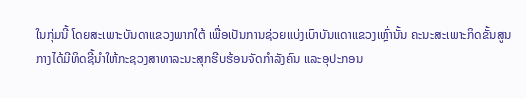ໃນກຸ່ມນີ້ ໂດຍສະເພາະບັນດາແຂວງພາກໃຕ້ ເພື່ອເປັນການຊ່ວຍແບ່ງເບົາບັນແດາແຂວງເຫຼົ່ານັ້ນ ຄະນະສະເພາະກິດຂັ້ນສູນກາງໄດ້ມີທິດຊີ້ນຳໃຫ້ກະຊວງສາທາລະນະສຸກຮີບຮ້ອນຈັດກຳລັງຄົນ ແລະອຸປະກອນ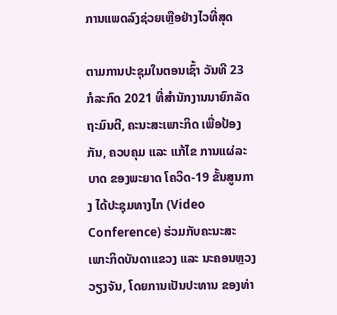ການແພດລົງຊ່ວຍເຫຼືອຢ່າງໄວທີ່ສຸດ

ຕາມການປະຊຸມໃນຕອນເຊົ້າ ວັນທີ 23 ກໍລະກົດ 2021 ທີ່ສຳນັກງານນາຍົກລັດຖະມົນຕີ, ຄະນະສະເພາະກິດ ເພື່ອປ້ອງກັນ, ຄວບຄຸມ ແລະ ແກ້ໄຂ ການແຜ່ລະບາດ ຂອງພະຍາດ ໂຄວິດ-19 ຂັ້ນສູນກາງ ໄດ້ປະຊຸມທາງໄກ (Video Conference) ຮ່ວມກັບຄະນະສະເພາະກິດບັນດາແຂວງ ແລະ ນະຄອນຫຼວງວຽງຈັນ, ໂດຍການເປັນປະທານ ຂອງທ່າ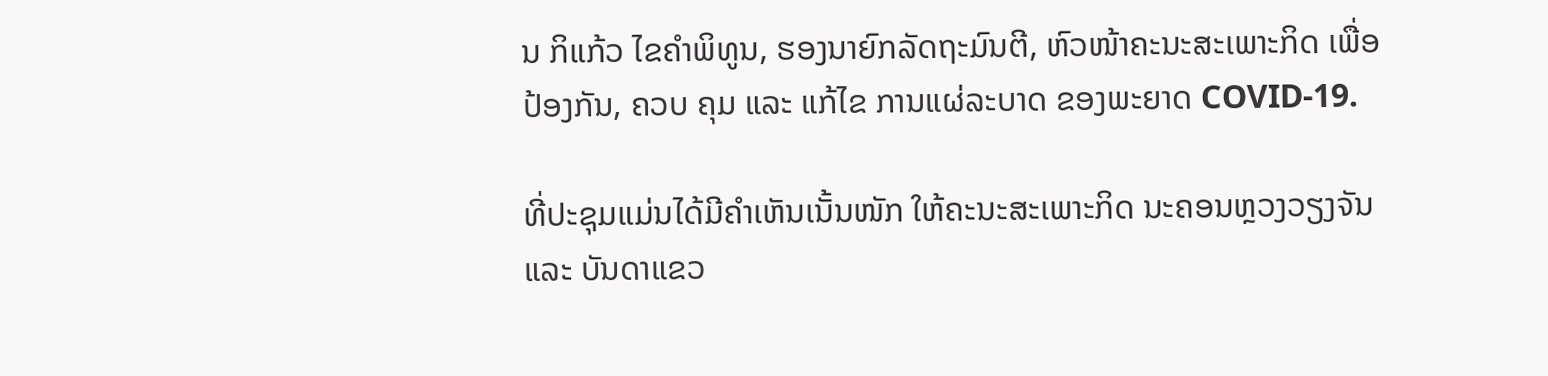ນ ກິແກ້ວ ໄຂຄຳພິທູນ, ຮອງນາຍົກລັດຖະມົນຕີ, ຫົວໜ້າຄະນະສະເພາະກິດ ເພື່ອປ້ອງກັນ, ຄວບ ຄຸມ ແລະ ແກ້ໄຂ ການແຜ່ລະບາດ ຂອງພະຍາດ COVID-19.

ທີ່ປະຊຸມແມ່ນໄດ້ມີຄຳເຫັນເນັ້ນໜັກ ໃຫ້ຄະນະສະເພາະກິດ ນະຄອນຫຼວງວຽງຈັນ ແລະ ບັນດາແຂວ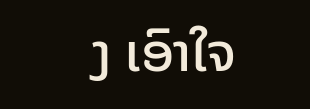ງ ເອົາໃຈ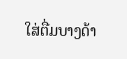ໃສ່ຕື່ມບາງດ້າ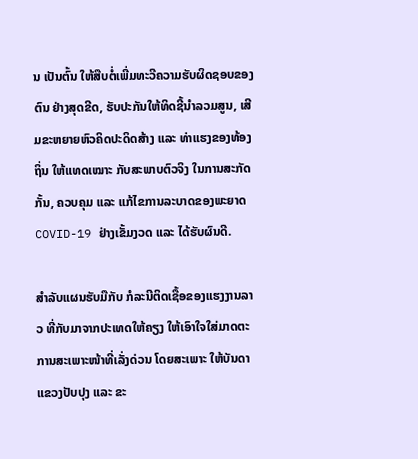ນ ເປັນຕົ້ນ ໃຫ້ສືບຕໍ່ເພີ່ມທະວີຄວາມຮັບຜິດຊອບຂອງຕົນ ຢ່າງສຸດຂີດ, ຮັບປະກັນໃຫ້ທິດຊີ້ນຳລວມສູນ, ເສີມຂະຫຍາຍຫົວຄິດປະດິດສ້າງ ແລະ ທ່າແຮງຂອງທ້ອງຖິ່ນ ໃຫ້ແທດເໝາະ ກັບສະພາບຕົວຈິງ ໃນການສະກັດກັ້ນ, ຄວບຄຸມ ແລະ ແກ້ໄຂການລະບາດຂອງພະຍາດ COVID-19 ຢ່າງເຂັ້ມງວດ ແລະ ໄດ້ຮັບຜົນດີ.

ສຳລັບແຜນຮັບມືກັບ ກໍລະນີຕິດເຊື້ອຂອງແຮງງານລາວ ທີ່ກັບມາຈາກປະເທດໃຫ້ຄຽງ ໃຫ້ເອົາໃຈໃສ່ມາດຕະການສະເພາະໜ້າທີ່ເລັ່ງດ່ວນ ໂດຍສະເພາະ ໃຫ້ບັນດາແຂວງປັບປຸງ ແລະ ຂະ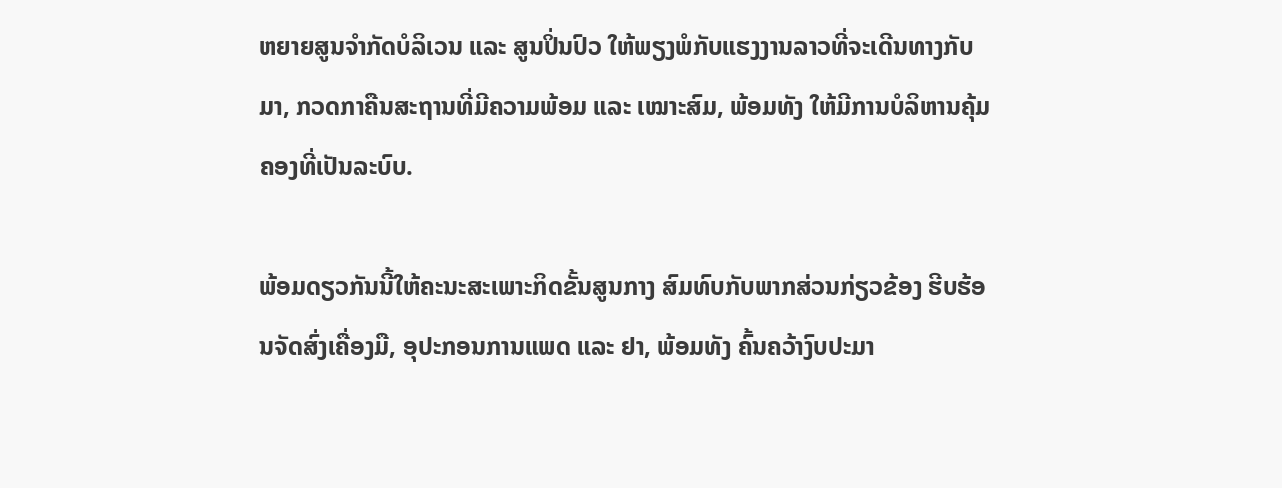ຫຍາຍສູນຈຳກັດບໍລິເວນ ແລະ ສູນປິ່ນປົວ ໃຫ້ພຽງພໍກັບແຮງງານລາວທີ່ຈະເດີນທາງກັບມາ, ກວດກາຄືນສະຖານທີ່ມີຄວາມພ້ອມ ແລະ ເໝາະສົມ, ພ້ອມທັງ ໃຫ້ມີການບໍລິຫານຄຸ້ມຄອງທີ່ເປັນລະບົບ.

ພ້ອມດຽວກັນນີ້ໃຫ້ຄະນະສະເພາະກິດຂັ້ນສູນກາງ ສົມທົບກັບພາກສ່ວນກ່ຽວຂ້ອງ ຮີບຮ້ອນຈັດສົ່ງເຄື່ອງມື, ອຸປະກອນການແພດ ແລະ ຢາ, ພ້ອມທັງ ຄົ້ນຄວ້າງົບປະມາ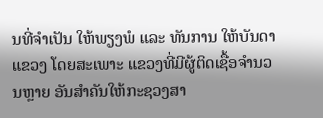ນທີ່ຈຳເປັນ ໃຫ້ພຽງພໍ ແລະ ທັນການ ໃຫ້ບັນດາແຂວງ ໂດຍສະເພາະ ແຂວງທີ່ມີຜູ້ຕິດເຊື້ອຈຳນວນຫຼາຍ ອັນສຳຄັນໃຫ້ກະຊວງສາ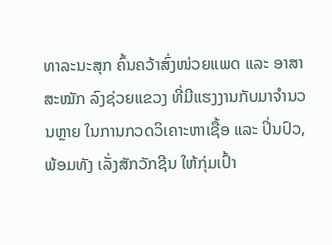ທາລະນະສຸກ ຄົ້ນຄວ້າສົ່ງໜ່ວຍແພດ ແລະ ອາສາສະໝັກ ລົງຊ່ວຍແຂວງ ທີ່ມີແຮງງານກັບມາຈໍານວນຫຼາຍ ໃນການກວດວິເຄາະຫາເຊື້ອ ແລະ ປິ່ນປົວ, ພ້ອມທັງ ເລັ່ງສັກວັກຊີນ ໃຫ້ກຸ່ມເປົ້າ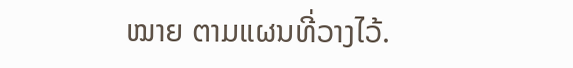ໝາຍ ຕາມແຜນທີ່ວາງໄວ້.